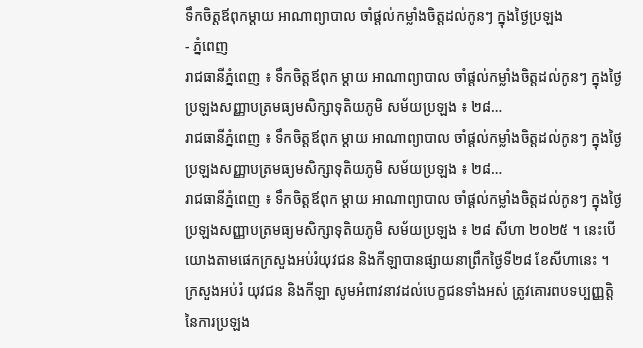ទឹកចិត្តឪពុកម្តាយ អាណាព្យាបាល ចាំផ្តល់កម្លាំងចិត្តដល់កូនៗ ក្នុងថ្ងៃប្រឡង
- ភ្នំពេញ
រាជធានីភ្នំពេញ ៖ ទឹកចិត្តឪពុក ម្តាយ អាណាព្យាបាល ចាំផ្តល់កម្លាំងចិត្តដល់កូនៗ ក្នុងថ្ងៃប្រឡងសញ្ញាបត្រមធ្យមសិក្សាទុតិយភូមិ សម័យប្រឡង ៖ ២៨…
រាជធានីភ្នំពេញ ៖ ទឹកចិត្តឪពុក ម្តាយ អាណាព្យាបាល ចាំផ្តល់កម្លាំងចិត្តដល់កូនៗ ក្នុងថ្ងៃប្រឡងសញ្ញាបត្រមធ្យមសិក្សាទុតិយភូមិ សម័យប្រឡង ៖ ២៨…
រាជធានីភ្នំពេញ ៖ ទឹកចិត្តឪពុក ម្តាយ អាណាព្យាបាល ចាំផ្តល់កម្លាំងចិត្តដល់កូនៗ ក្នុងថ្ងៃប្រឡងសញ្ញាបត្រមធ្យមសិក្សាទុតិយភូមិ សម័យប្រឡង ៖ ២៨ សីហា ២០២៥ ។ នេះបើយោងតាមផេកក្រសួងអប់រំយុវជន និងកីឡាបានផ្សាយនាព្រឹកថ្ងៃទី២៨ ខែសីហានេះ ។
ក្រសួងអប់រំ យុវជន និងកីឡា សូមអំពាវនាវដល់បេក្ខជនទាំងអស់ ត្រូវគោរពបទប្បញ្ញត្តិនៃការប្រឡង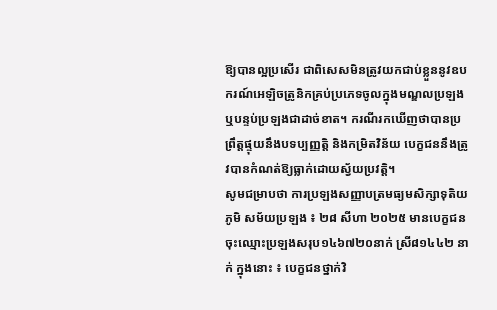ឱ្យបានល្អប្រសើរ ជាពិសេសមិនត្រូវយកជាប់ខ្លួននូវឧបករណ៍អេឡិចត្រូនិកគ្រប់ប្រភេទចូលក្នុងមណ្ឌលប្រឡង ឬបន្ទប់ប្រឡងជាដាច់ខាត។ ករណីរកឃើញថាបានប្រព្រឹត្តផ្ទុយនឹងបទប្បញ្ញត្តិ និងកម្រិតវិន័យ បេក្ខជននឹងត្រូវបានកំណត់ឱ្យធ្លាក់ដោយស្វ័យប្រវត្តិ។
សូមជម្រាបថា ការប្រឡងសញ្ញាបត្រមធ្យមសិក្សាទុតិយភូមិ សម័យប្រឡង ៖ ២៨ សីហា ២០២៥ មានបេក្ខជនចុះឈ្មោះប្រឡងសរុប១៤៦៧២០នាក់ ស្រី៨១៤៤២ នាក់ ក្នុងនោះ ៖ បេក្ខជនថ្នាក់វិ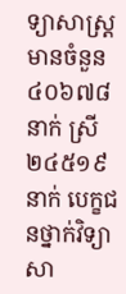ទ្យាសាស្ត្រ មានចំនួន៤០៦៧៨ នាក់ ស្រី២៤៥១៩នាក់ បេក្ខជនថ្នាក់វិទ្យាសា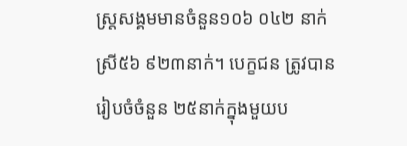ស្ត្រសង្គមមានចំនួន១០៦ ០៤២ នាក់ ស្រី៥៦ ៩២៣នាក់។ បេក្ខជន ត្រូវបានរៀបចំចំនួន ២៥នាក់ក្នុងមួយប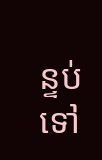ន្ទប់ ទៅ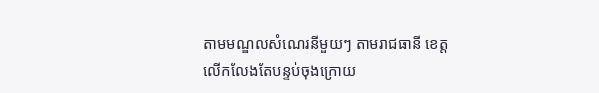តាមមណ្ឌលសំណេរនីមួយៗ តាមរាជធានី ខេត្ត លើកលែងតែបន្ទប់ចុងក្រោយ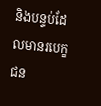និងបន្ទប់ដែលមានរបេក្ខជន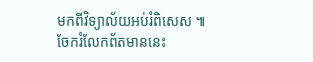មកពីវិទ្យាល័យអប់រំពិសេស ៕
ចែករំលែកព័តមាននេះ